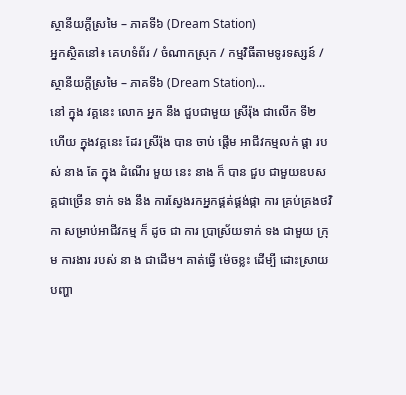ស្ថានីយក្តីស្រមៃ – ភាគទី៦ (Dream Station)
អ្នកស្ថិតនៅ៖ គេហទំព័រ / ចំណាកស្រុក / កម្មវិធីតាមទូរទស្សន៍ / ស្ថានីយក្តីស្រមៃ – ភាគទី៦ (Dream Station)...
នៅ ក្នុង វគ្គនេះ លោក អ្នក នឹង ជួបជាមួយ ស្រីរ៉ុង ជាលើក ទី២ ហើយ ក្នុងវគ្គនេះ ដែរ ស្រីរ៉ុង បាន ចាប់ ផ្តើម អាជីវកម្មលក់ ផ្តា របស់ នាង តែ ក្នុង ដំណើរ មួយ នេះ នាង ក៏ បាន ជួប ជាមួយឧបសគ្គជាច្រើន ទាក់ ទង នឹង ការស្វែងរកអ្នកផ្គត់ផ្គង់ផ្កា ការ គ្រប់គ្រងថវិកា សម្រាប់អាជីវកម្ម ក៏ ដូច ជា ការ ប្រាស្រ័យទាក់ ទង ជាមួយ ក្រុម ការងារ របស់ នា ង ជាដើម។ គាត់ធ្វើ ម៉េចខ្លះ ដើម្បី ដោះស្រាយបញ្ហា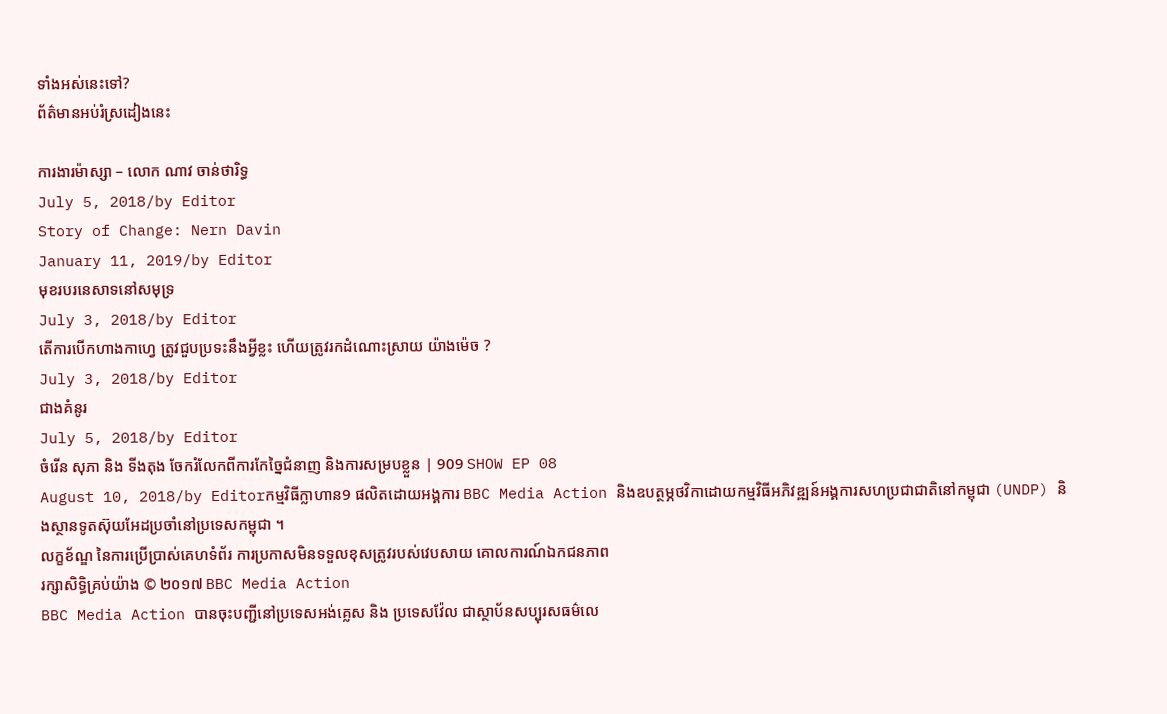ទាំងអស់នេះទៅ?
ព័ត៌មានអប់រំស្រដៀងនេះ

ការងារម៉ាស្សា – លោក ណាវ ចាន់ថារិទ្ធ
July 5, 2018/by Editor
Story of Change: Nern Davin
January 11, 2019/by Editor
មុខរបរនេសាទនៅសមុទ្រ
July 3, 2018/by Editor
តើការបើកហាងកាហ្វេ ត្រូវជួបប្រទះនឹងអ្វីខ្លះ ហើយត្រូវរកដំណោះស្រាយ យ៉ាងម៉េច ?
July 3, 2018/by Editor
ជាងគំនូរ
July 5, 2018/by Editor
ចំរើន សុភា និង ទីងតុង ចែករំលែកពីការកែច្នៃជំនាញ និងការសម្របខ្លួន | 909 SHOW EP 08
August 10, 2018/by Editorកម្មវិធីក្លាហាន9 ផលិតដោយអង្គការ BBC Media Action និងឧបត្ថម្ភថវិកាដោយកម្មវិធីអភិវឌ្ឍន៍អង្គការសហប្រជាជាតិនៅកម្ពុជា (UNDP) និងស្ថានទូតស៊ុយអែដប្រចាំនៅប្រទេសកម្ពុជា ។
លក្ខខ័ណ្ឌ នៃការប្រើប្រាស់គេហទំព័រ ការប្រកាសមិនទទួលខុសត្រូវរបស់វេបសាយ គោលការណ៍ឯកជនភាព
រក្សាសិទ្ធិគ្រប់យ៉ាង © ២០១៧ BBC Media Action
BBC Media Action បានចុះបញ្ជីនៅប្រទេសអង់គ្លេស និង ប្រទេសវ៉ែល ជាស្ថាប័នសប្បុរសធម៌លេ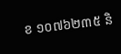ខ ១០៧៦២៣៥ និ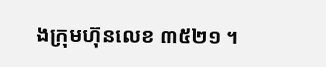ងក្រុមហ៊ុនលេខ ៣៥២១ ។